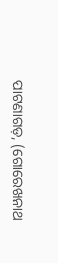ପାଟଣାଗଡ଼, (ଗୋରେଖନାଥ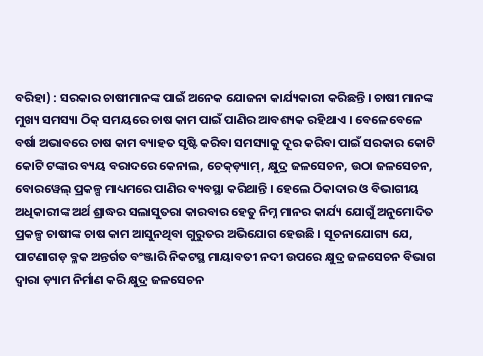ବରିହା) : ସରକାର ଚାଷୀମାନଙ୍କ ପାଇଁ ଅନେକ ଯୋଜନା କାର୍ଯ୍ୟକାରୀ କରିଛନ୍ତି । ଚାଷୀ ମାନଙ୍କ ମୁଖ୍ୟ ସମସ୍ୟା ଠିକ୍ ସମୟରେ ଚାଷ କାମ ପାଇଁ ପାଣିର ଆବଶ୍ୟକ ରହିଥାଏ । ବେଳେବେଳେ ବର୍ଷା ଅଭାବରେ ଚାଷ କାମ ବ୍ୟାହତ ସୃଷ୍ଟି କରିବା ସମସ୍ୟାକୁ ଦୂର କରିବା ପାଇଁ ସରକାର କୋଟି କୋଟି ଟଙ୍କାର ବ୍ୟୟ ବରାଦରେ କେନାଲ, ଚେକ୍ଡ଼୍ୟାମ୍, କ୍ଷୁଦ୍ର ଜଳସେଚନ, ଉଠା ଜଳସେଚନ, ବୋରୱେଲ୍ ପ୍ରକଳ୍ପ ମାଧ୍ୟମରେ ପାଣିର ବ୍ୟବସ୍ଥା କରିଥାନ୍ତି । ହେଲେ ଠିକାଦାର ଓ ବିଭାଗୀୟ ଅଧିକାରୀଙ୍କ ଅର୍ଥ ଶ୍ରାଦ୍ଧର ସଲାସୁତରା କାରବାର ହେତୁ ନିମ୍ନ ମାନର କାର୍ଯ୍ୟ ଯୋଗୁଁ ଅନୁମୋଦିତ ପ୍ରକଳ୍ପ ଚାଷୀଙ୍କ ଚାଷ କାମ ଆସୁନଥିବା ଗୁରୁତର ଅଭିଯୋଗ ହେଉଛି । ସୂଚନାଯୋଗ୍ୟ ଯେ, ପାଟଣାଗଡ଼ ବ୍ଳକ ଅନ୍ତର୍ଗତ ବଂଞ୍ଜାରି ନିକଟସ୍ଥ ମାୟାବତୀ ନଦୀ ଉପରେ କ୍ଷୁଦ୍ର ଜଳସେଚନ ବିଭାଗ ଦ୍ଵାରା ଡ଼୍ୟାମ ନିର୍ମାଣ କରି କ୍ଷୁଦ୍ର ଜଳସେଚନ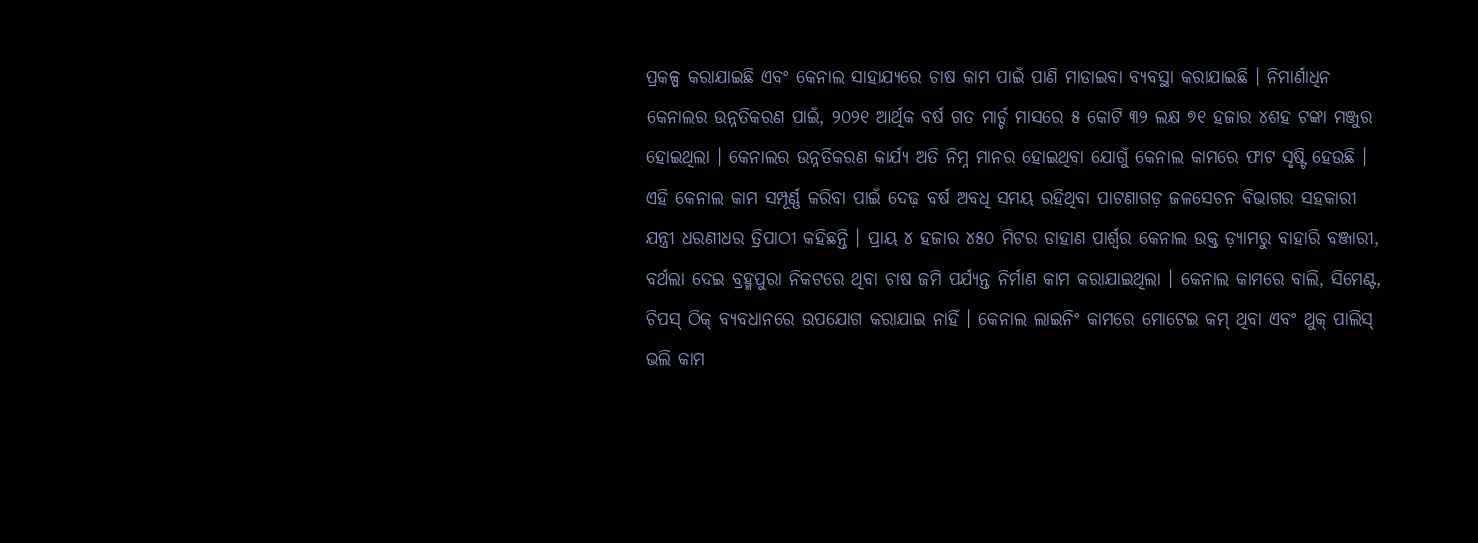ପ୍ରକଳ୍ପ କରାଯାଇଛି ଏବଂ କେନାଲ ସାହାଯ୍ୟରେ ଚାଷ କାମ ପାଇଁ ପାଣି ମାଡାଇବା ବ୍ୟବସ୍ଥା କରାଯାଇଛି । ନିମାର୍ଣାଧିନ କେନାଲର ଉନ୍ନତିକରଣ ପାଇଁ, ୨୦୨୧ ଆର୍ଥିକ ବର୍ଷ ଗତ ମାର୍ଚ୍ଚ ମାସରେ ୫ କୋଟି ୩୨ ଲକ୍ଷ ୭୧ ହଜାର ୪ଶହ ଟଙ୍କା ମଞ୍ଜୁର ହୋଇଥିଲା । କେନାଲର ଉନ୍ନତିକରଣ କାର୍ଯ୍ୟ ଅତି ନିମ୍ନ ମାନର ହୋଇଥିବା ଯୋଗୁଁ କେନାଲ କାମରେ ଫାଟ ସୃଷ୍ଟି ହେଉଛି । ଏହି କେନାଲ କାମ ସମ୍ପୂର୍ଣ୍ଣ କରିବା ପାଇଁ ଦେଢ଼ ବର୍ଷ ଅବଧି ସମୟ ରହିଥିବା ପାଟଣାଗଡ଼ ଜଳସେଚନ ବିଭାଗର ସହକାରୀ ଯନ୍ତ୍ରୀ ଧରଣୀଧର ତ୍ରିପାଠୀ କହିଛନ୍ତି । ପ୍ରାୟ ୪ ହଜାର ୪୫୦ ମିଟର ଡାହାଣ ପାର୍ଶ୍ଵର କେନାଲ ଉକ୍ତ ଡ଼୍ୟାମରୁ ବାହାରି ବଞ୍ଜାରୀ, ବର୍ଥଲା ଦେଇ ବ୍ରହ୍ମପୁରା ନିକଟରେ ଥିବା ଚାଷ ଜମି ପର୍ଯ୍ୟନ୍ତ ନିର୍ମାଣ କାମ କରାଯାଇଥିଲା । କେନାଲ କାମରେ ବାଲି, ସିମେଣ୍ଟ, ଚିପସ୍ ଠିକ୍ ବ୍ୟବଧାନରେ ଉପଯୋଗ କରାଯାଇ ନାହିଁ । କେନାଲ ଲାଇନିଂ କାମରେ ମୋଟେଇ କମ୍ ଥିବା ଏବଂ ଥୁକ୍ ପାଲିସ୍ ଭଲି କାମ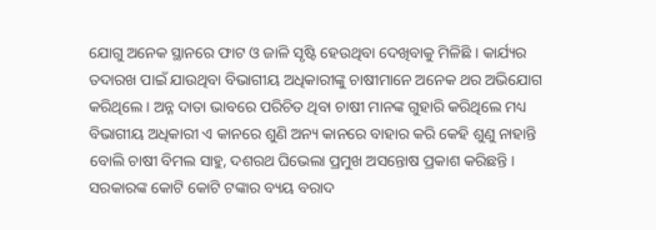ଯୋଗୁ ଅନେକ ସ୍ଥାନରେ ଫାଟ ଓ ଜାଳି ସୃଷ୍ଟି ହେଉଥିବା ଦେଖିବାକୁ ମିଳିଛି । କାର୍ଯ୍ୟର ତଦାରଖ ପାଇଁ ଯାଉଥିବା ବିଭାଗୀୟ ଅଧିକାରୀଙ୍କୁ ଚାଷୀମାନେ ଅନେକ ଥର ଅଭିଯୋଗ କରିଥିଲେ । ଅନ୍ନ ଦାତା ଭାବରେ ପରିଚିତ ଥିବା ଚାଷୀ ମାନଙ୍କ ଗୁହାରି କରିଥିଲେ ମଧ୍ୟ ବିଭାଗୀୟ ଅଧିକାରୀ ଏ କାନରେ ଶୁଣି ଅନ୍ୟ କାନରେ ବାହାର କରି କେହି ଶୁଣୁ ନାହାନ୍ତି ବୋଲି ଚାଷୀ ବିମଲ ସାହୁ, ଦଶରଥ ଘିଭେଲା ପ୍ରମୁଖ ଅସନ୍ତୋଷ ପ୍ରକାଶ କରିଛନ୍ତି । ସରକାରଙ୍କ କୋଟି କୋଟି ଟଙ୍କାର ବ୍ୟୟ ବରାଦ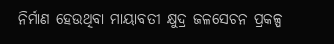ନିର୍ମାଣ ହେଉଥିବା ମାୟାବତୀ କ୍ଷୁଦ୍ର ଜଳସେଚନ ପ୍ରକଳ୍ପ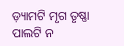ଡ଼୍ୟାମଟି ମୃଗ ତୃଷ୍ଣା ପାଲଟି ନ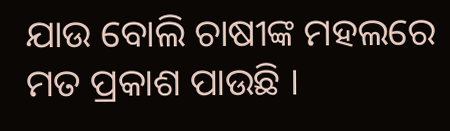ଯାଉ ବୋଲି ଚାଷୀଙ୍କ ମହଲରେ ମତ ପ୍ରକାଶ ପାଉଛି ।